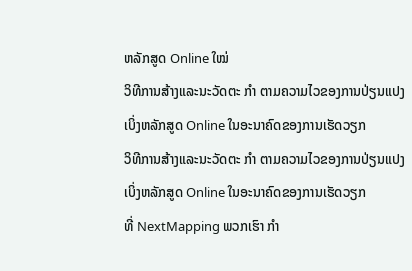ຫລັກສູດ Online ໃໝ່
ວິທີການສ້າງແລະນະວັດຕະ ກຳ ຕາມຄວາມໄວຂອງການປ່ຽນແປງ
ເບິ່ງຫລັກສູດ Online ໃນອະນາຄົດຂອງການເຮັດວຽກ
ວິທີການສ້າງແລະນະວັດຕະ ກຳ ຕາມຄວາມໄວຂອງການປ່ຽນແປງ
ເບິ່ງຫລັກສູດ Online ໃນອະນາຄົດຂອງການເຮັດວຽກ
ທີ່ NextMapping ພວກເຮົາ ກຳ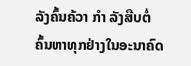ລັງຄົ້ນຄ້ວາ ກຳ ລັງສືບຕໍ່ຄົ້ນຫາທຸກຢ່າງໃນອະນາຄົດ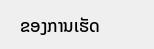ຂອງການເຮັດ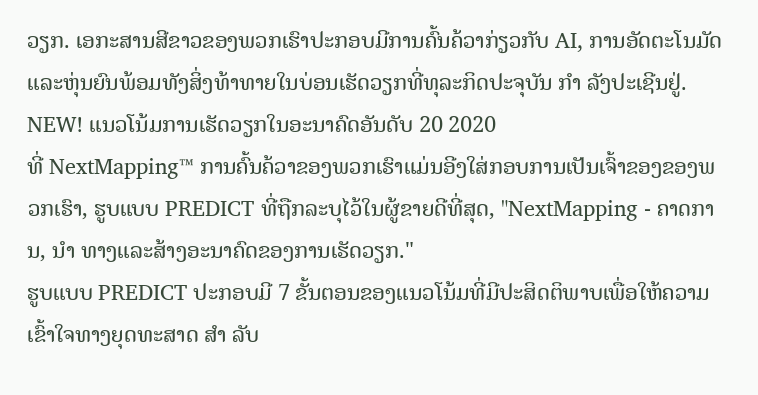ວຽກ. ເອກະສານສີຂາວຂອງພວກເຮົາປະກອບມີການຄົ້ນຄ້ວາກ່ຽວກັບ AI, ການອັດຕະໂນມັດແລະຫຸ່ນຍົນພ້ອມທັງສິ່ງທ້າທາຍໃນບ່ອນເຮັດວຽກທີ່ທຸລະກິດປະຈຸບັນ ກຳ ລັງປະເຊີນຢູ່.
NEW! ແນວໂນ້ມການເຮັດວຽກໃນອະນາຄົດອັນດັບ 20 2020
ທີ່ NextMapping™ ການຄົ້ນຄ້ວາຂອງພວກເຮົາແມ່ນອີງໃສ່ກອບການເປັນເຈົ້າຂອງຂອງພວກເຮົາ, ຮູບແບບ PREDICT ທີ່ຖືກລະບຸໄວ້ໃນຜູ້ຂາຍດີທີ່ສຸດ, "NextMapping - ຄາດການ, ນຳ ທາງແລະສ້າງອະນາຄົດຂອງການເຮັດວຽກ."
ຮູບແບບ PREDICT ປະກອບມີ 7 ຂັ້ນຕອນຂອງແນວໂນ້ມທີ່ມີປະສິດຕິພາບເພື່ອໃຫ້ຄວາມເຂົ້າໃຈທາງຍຸດທະສາດ ສຳ ລັບ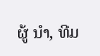ຜູ້ ນຳ, ທີມ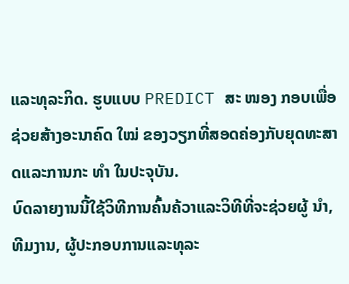ແລະທຸລະກິດ. ຮູບແບບ PREDICT ສະ ໜອງ ກອບເພື່ອຊ່ວຍສ້າງອະນາຄົດ ໃໝ່ ຂອງວຽກທີ່ສອດຄ່ອງກັບຍຸດທະສາດແລະການກະ ທຳ ໃນປະຈຸບັນ.
ບົດລາຍງານນີ້ໃຊ້ວິທີການຄົ້ນຄ້ວາແລະວິທີທີ່ຈະຊ່ວຍຜູ້ ນຳ, ທີມງານ, ຜູ້ປະກອບການແລະທຸລະ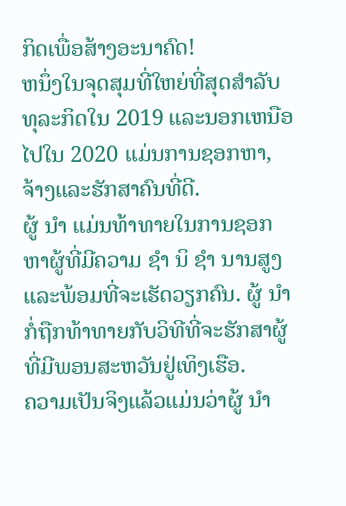ກິດເພື່ອສ້າງອະນາຄົດ!
ຫນຶ່ງໃນຈຸດສຸມທີ່ໃຫຍ່ທີ່ສຸດສໍາລັບທຸລະກິດໃນ 2019 ແລະນອກເຫນືອໄປໃນ 2020 ແມ່ນການຊອກຫາ, ຈ້າງແລະຮັກສາຄົນທີ່ດີ.
ຜູ້ ນຳ ແມ່ນທ້າທາຍໃນການຊອກຫາຜູ້ທີ່ມີຄວາມ ຊຳ ນິ ຊຳ ນານສູງແລະພ້ອມທີ່ຈະເຮັດວຽກຄົນ. ຜູ້ ນຳ ກໍ່ຖືກທ້າທາຍກັບວິທີທີ່ຈະຮັກສາຜູ້ທີ່ມີພອນສະຫວັນຢູ່ເທິງເຮືອ.
ຄວາມເປັນຈິງແລ້ວແມ່ນວ່າຜູ້ ນຳ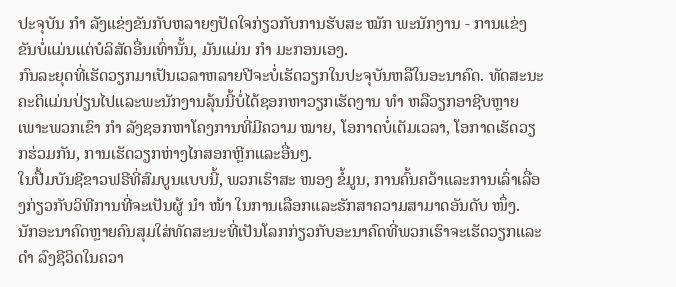ປະຈຸບັນ ກຳ ລັງແຂ່ງຂັນກັບຫລາຍໆປັດໃຈກ່ຽວກັບການຮັບສະ ໝັກ ພະນັກງານ - ການແຂ່ງຂັນບໍ່ແມ່ນແຕ່ບໍລິສັດອື່ນເທົ່ານັ້ນ, ມັນແມ່ນ ກຳ ມະກອນເອງ.
ກົນລະຍຸດທີ່ເຮັດວຽກມາເປັນເວລາຫລາຍປີຈະບໍ່ເຮັດວຽກໃນປະຈຸບັນຫລືໃນອະນາຄົດ. ທັດສະນະຄະຕິແມ່ນປ່ຽນໄປແລະພະນັກງານລຸ້ນນີ້ບໍ່ໄດ້ຊອກຫາວຽກເຮັດງານ ທຳ ຫລືວຽກອາຊີບຫຼາຍເພາະພວກເຂົາ ກຳ ລັງຊອກຫາໂຄງການທີ່ມີຄວາມ ໝາຍ, ໂອກາດບໍ່ເຕັມເວລາ, ໂອກາດເຮັດວຽກຮ່ວມກັນ, ການເຮັດວຽກຫ່າງໄກສອກຫຼີກແລະອື່ນໆ.
ໃນປື້ມບັນຊີຂາວຟຣີທີ່ສົມບູນແບບນີ້, ພວກເຮົາສະ ໜອງ ຂໍ້ມູນ, ການຄົ້ນຄວ້າແລະການເລົ່າເລື່ອງກ່ຽວກັບວິທີການທີ່ຈະເປັນຜູ້ ນຳ ໜ້າ ໃນການເລືອກແລະຮັກສາຄວາມສາມາດອັນດັບ ໜຶ່ງ.
ນັກອະນາຄົດຫຼາຍຄົນສຸມໃສ່ທັດສະນະທີ່ເປັນໂລກກ່ຽວກັບອະນາຄົດທີ່ພວກເຮົາຈະເຮັດວຽກແລະ ດຳ ລົງຊີວິດໃນຄວາ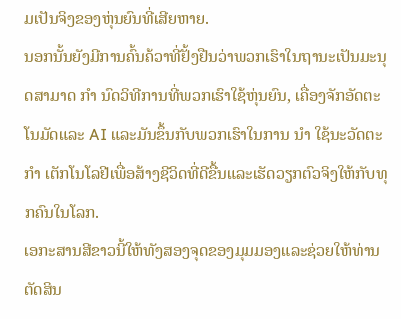ມເປັນຈິງຂອງຫຸ່ນຍົນທີ່ເສີຍຫາຍ.
ນອກນັ້ນຍັງມີການຄົ້ນຄ້ວາທີ່ຢັ້ງຢືນວ່າພວກເຮົາໃນຖານະເປັນມະນຸດສາມາດ ກຳ ນົດວິທີການທີ່ພວກເຮົາໃຊ້ຫຸ່ນຍົນ, ເຄື່ອງຈັກອັດຕະໂນມັດແລະ AI ແລະມັນຂຶ້ນກັບພວກເຮົາໃນການ ນຳ ໃຊ້ນະວັດຕະ ກຳ ເຕັກໂນໂລຢີເພື່ອສ້າງຊີວິດທີ່ດີຂື້ນແລະເຮັດວຽກຕົວຈິງໃຫ້ກັບທຸກຄົນໃນໂລກ.
ເອກະສານສີຂາວນີ້ໃຫ້ທັງສອງຈຸດຂອງມຸມມອງແລະຊ່ວຍໃຫ້ທ່ານຕັດສິນ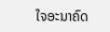ໃຈອະນາຄົດ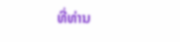ທີ່ທ່ານ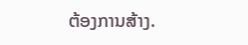ຕ້ອງການສ້າງ.